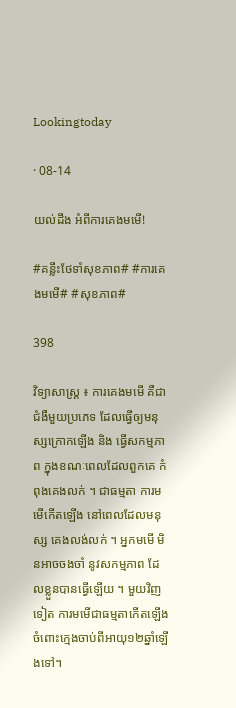Lookingtoday

· 08-14

យល់ដឹង អំពីការគេងមមើ!

#គន្លឹះថែទាំសុខភាព# #ការគេងមមើ# #សុខភាព#

398

វិទ្យាសាស្រ្ត ៖ ការគេងមមើ គឺជាជំងឺមួយប្រភេទ ដែលធ្វើឲ្យមនុស្សក្រោកឡើង និង ធ្វើសកម្មភាព ក្នុងខណៈពេលដែលពួកគេ កំពុងគេងលក់ ។ ជាធម្មតា ការមមើកើតឡើង នៅពេលដែលមនុស្ស គេងលង់លក់ ។ អ្នកមមើ មិនអាចចងចាំ នូវសកម្មភាព ដែលខ្លួនបានធ្វើឡើយ ។ មួយវិញទៀត ការមមើជាធម្មតាកើតឡើង ចំពោះក្មេងចាប់ពីអាយុ១២ឆ្នាំឡើងទៅ។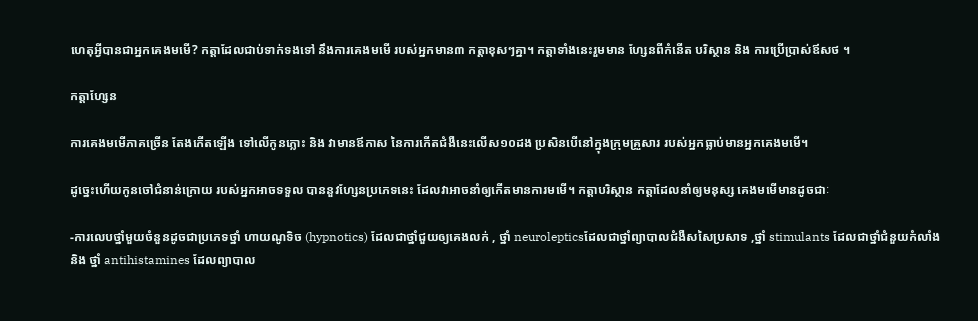ហេតុអ្វីបានជាអ្នកគេងមមើ? កត្តាដែលជាប់ទាក់ទងទៅ នឹងការគេងមមើ របស់អ្នកមាន៣ កត្តាខុសៗគ្នា។ កត្តាទាំងនេះរួមមាន ហ្សែនពីកំនើត បរិស្ថាន និង ការប្រើប្រាស់ឪសថ ។

កត្តាហ្សែន

ការគេងមមើភាគច្រើន តែងកើតឡើង ទៅលើកូនភ្លោះ និង វាមានឪកាស នៃការកើតជំងឺនេះលើស១០ដង ប្រសិនបើនៅក្នុងក្រុមគ្រួសារ របស់អ្នកធ្លាប់មានអ្នកគេងមមើ។

ដូច្នេះហើយកូនចៅជំនាន់ក្រោយ របស់អ្នកអាចទទួល បាននួវហ្សែនប្រភេទនេះ ដែលវាអាចនាំឲ្យកើតមានការមមើ។ កត្តាបរិស្ថាន កត្តាដែលនាំឲ្យមនុស្ស គេងមមើមានដូចជាៈ

-ការលេបថ្នាំមួយចំនួនដូចជាប្រភេទថ្នាំ ហាយណូទិច (hypnotics) ដែលជាថ្នាំជួយឲ្យគេងលក់ , ថ្នាំ neurolepticsដែលជាថ្នាំព្យាបាលជំងឺសសៃប្រសាទ ,ថ្នាំ stimulants ដែលជាថ្នាំជំនួយកំលាំង និង ថ្នាំ antihistamines ដែលព្យាបាល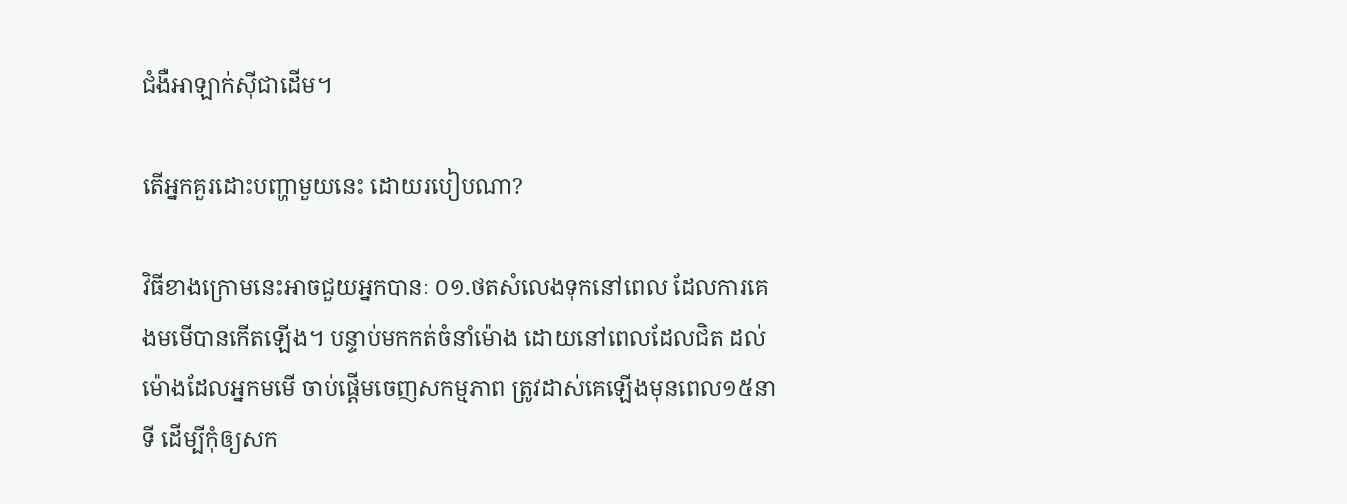ជំងឺអាឡាក់ស៊ីជាដើម។

តើអ្នកគួរដោះបញ្ហាមួយនេះ ដោយរបៀបណា?

វិធីខាងក្រោមនេះអាចជួយអ្នកបានៈ ០១.ថតសំលេងទុកនៅពេល ដែលការគេងមមើបានកើតឡើង។ បន្ទាប់មកកត់ចំនាំម៉ោង ដោយនៅពេលដែលជិត ដល់ម៉ោងដែលអ្នកមមើ ចាប់ផ្តើមចេញសកម្មភាព ត្រូវដាស់គេឡើងមុនពេល១៥នាទី ដើម្បីកុំឲ្យសក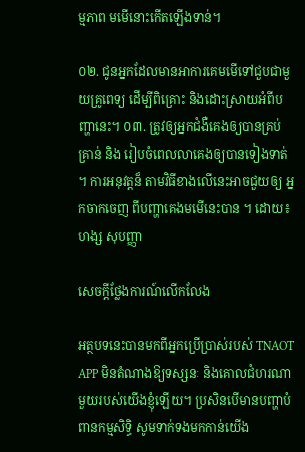ម្មភាព មមើនោះកើតឡើងទាន់។

០២. ជូនអ្នកដែលមានអាការគេមមើទៅជួបជាមួយគ្រូពេទ្យ ដើម្បីពិគ្រោះ និងដោះស្រាយអំពីបញ្ហានេះ។ ០៣. ត្រូវឲ្យអ្នកជំងឺគេងឲ្យបានគ្រប់គ្រាន់ និង រៀបចំពេលលាគេងឲ្យបានទៀងទាត់ ។ ការអនុវត្តន៏ តាមវិធីខាងលើនេះអាចជួយឲ្យ អ្នកចាកចេញ ពីបញ្ហាគេងមមើនេះបាន ។ ដោយ៖ ហង្ស សុបញ្ញា

សេចក្តីថ្លែងការណ៍លើកលែង

អត្ថបទនេះបានមកពីអ្នកប្រើប្រាស់របស់ TNAOT APP មិនតំណាងឱ្យទស្សនៈ និងគោលជំហរណាមួយរបស់យើងខ្ញុំឡើយ។ ប្រសិនបើមានបញ្ហាបំពានកម្មសិទ្ធិ សូមទាក់ទងមកកាន់យើង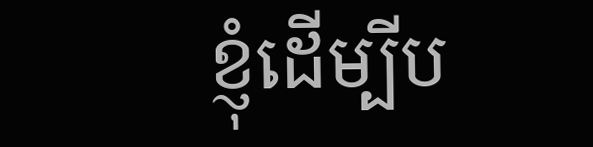ខ្ញុំដើម្បីប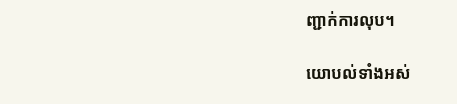ញ្ជាក់ការលុប។

យោបល់ទាំងអស់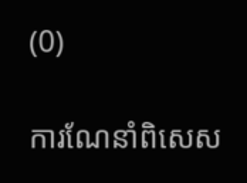(0)

ការណែនាំពិសេស